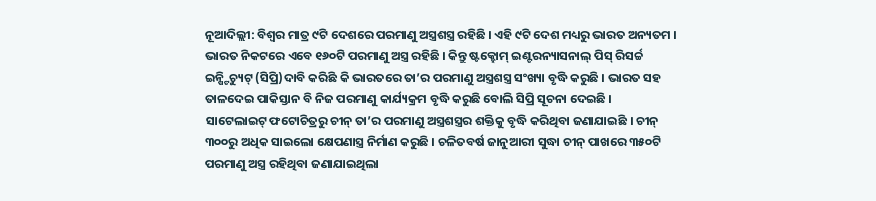ନୂଆଦିଲ୍ଲୀ: ବିଶ୍ୱର ମାତ୍ର ୯ଟି ଦେଶରେ ପରମାଣୁ ଅସ୍ତ୍ରଶସ୍ତ୍ର ରହିଛି । ଏହି ୯ଟି ଦେଶ ମଧ୍ୟରୁ ଭାରତ ଅନ୍ୟତମ । ଭାରତ ନିକଟରେ ଏବେ ୧୬୦ଟି ପରମାଣୁ ଅସ୍ତ୍ର ରହିଛି । କିନ୍ତୁ ଷ୍ଟକ୍ହୋମ୍ ଇଣ୍ଟରନ୍ୟାସନାଲ୍ ପିସ୍ ରିସର୍ଚ୍ଚ ଇନ୍ଷ୍ଟିଚ୍ୟୁଟ୍ (ସିପ୍ରି)ଦାବି କରିଛି କି ଭାରତରେ ତା’ର ପରମାଣୁ ଅସ୍ତ୍ରଶସ୍ତ୍ର ସଂଖ୍ୟା ବୃଦ୍ଧି କରୁଛି । ଭାରତ ସହ ତାଳଦେଇ ପାକିସ୍ତାନ ବି ନିଜ ପରମାଣୁ କାର୍ଯ୍ୟକ୍ରମ ବୃଦ୍ଧି କରୁଛି ବୋଲି ସିପ୍ରି ସୂଚନା ଦେଇଛି ।
ସାଟେଲାଇଟ୍ ଫଟୋଚିତ୍ରରୁ ଚୀନ୍ ତା’ର ପରମାଣୁ ଅସ୍ତ୍ରଶସ୍ତ୍ରର ଶକ୍ତିକୁ ବୃଦ୍ଧି କରିଥିବା ଜଣାଯାଇଛି । ଚୀନ୍ ୩୦୦ରୁ ଅଧିକ ସାଇଲୋ କ୍ଷେପଣାସ୍ତ୍ର ନିର୍ମାଣ କରୁଛି । ଚଳିତବର୍ଷ ଜାନୁଆରୀ ସୁଦ୍ଧା ଚୀନ୍ ପାଖରେ ୩୫୦ଟି ପରମାଣୁ ଅସ୍ତ୍ର ରହିଥିବା ଜଣାଯାଇଥିଲା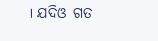। ଯଦିଓ ଗତ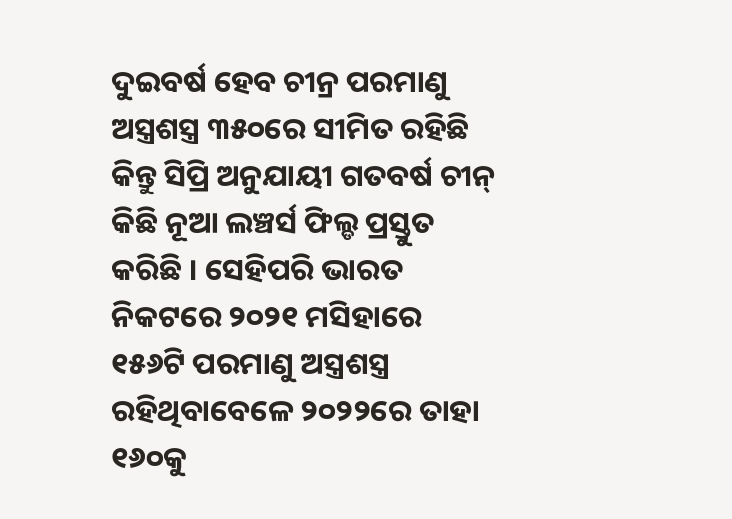ଦୁଇବର୍ଷ ହେବ ଚୀନ୍ର ପରମାଣୁ ଅସ୍ତ୍ରଶସ୍ତ୍ର ୩୫୦ରେ ସୀମିତ ରହିଛି କିନ୍ତୁ ସିପ୍ରି ଅନୁଯାୟୀ ଗତବର୍ଷ ଚୀନ୍ କିଛି ନୂଆ ଲଞ୍ଚର୍ସ ଫିଲ୍ଡ ପ୍ରସ୍ତୁତ କରିଛି । ସେହିପରି ଭାରତ ନିକଟରେ ୨୦୨୧ ମସିହାରେ ୧୫୬ଟି ପରମାଣୁ ଅସ୍ତ୍ରଶସ୍ତ୍ର ରହିଥିବାବେଳେ ୨୦୨୨ରେ ତାହା ୧୬୦କୁ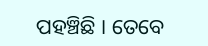ପହଞ୍ଚିଛି । ତେବେ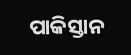ପାକିସ୍ତାନ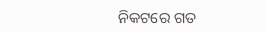ନିକଟରେ ଗତ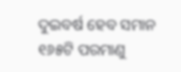ଦୁଇବର୍ଷ ହେବ ସମାନ ୧୬୫ଟି ପରମାଣୁ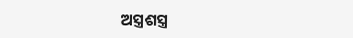ଅସ୍ତ୍ରଶସ୍ତ୍ର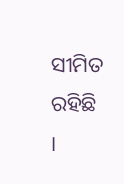ସୀମିତ ରହିଛି ।